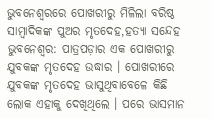ଭୁବନେଶ୍ୱରରେ ପୋଖରୀରୁ ମିଳିଲା ବରିଷ୍ଠ ସାମ୍ବାଦିକଙ୍କ ପୁଅର ମୃତଦେହ,ହତ୍ୟା ସନ୍ଦେହ
ଭୁବନେଶ୍ୱର: ପାତ୍ରପଡ଼ାର ଏକ ପୋଖରୀରୁ ଯୁବକଙ୍କ ମୃତଦେହ ଉଦ୍ଧାର । ପୋଖରୀରେ ଯୁବକଙ୍କ ମୃତଦେହ ଭାସୁଥିବାବେଳେ କିଛି ଲୋକ ଏହାକୁ ଦେଖିଥିଲେ । ପରେ ଭାସମାନ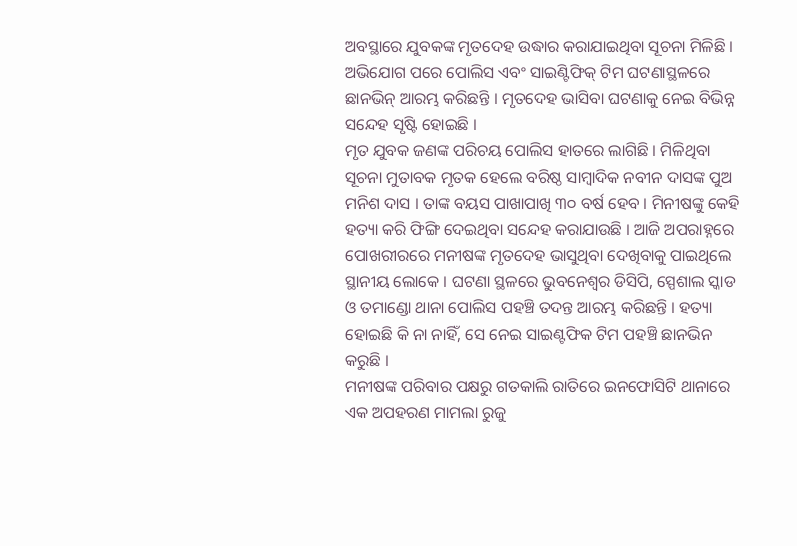ଅବସ୍ଥାରେ ଯୁବକଙ୍କ ମୃତଦେହ ଉଦ୍ଧାର କରାଯାଇଥିବା ସୂଚନା ମିଳିଛି । ଅଭିଯୋଗ ପରେ ପୋଲିସ ଏବଂ ସାଇଣ୍ଟିଫିକ୍ ଟିମ ଘଟଣାସ୍ଥଳରେ ଛାନଭିନ୍ ଆରମ୍ଭ କରିଛନ୍ତି । ମୃତଦେହ ଭାସିବା ଘଟଣାକୁ ନେଇ ବିଭିନ୍ନ ସନ୍ଦେହ ସୃଷ୍ଟି ହୋଇଛି ।
ମୃତ ଯୁବକ ଜଣଙ୍କ ପରିଚୟ ପୋଲିସ ହାତରେ ଲାଗିଛି । ମିଳିଥିବା ସୂଚନା ମୁତାବକ ମୃତକ ହେଲେ ବରିଷ୍ଠ ସାମ୍ବାଦିକ ନବୀନ ଦାସଙ୍କ ପୁଅ ମନିଶ ଦାସ । ତାଙ୍କ ବୟସ ପାଖାପାଖି ୩୦ ବର୍ଷ ହେବ । ମିନୀଷଙ୍କୁ କେହି ହତ୍ୟା କରି ଫିଙ୍ଗି ଦେଇଥିବା ସନ୍ଦେହ କରାଯାଉଛି । ଆଜି ଅପରାହ୍ନରେ ପୋଖରୀରରେ ମନୀଷଙ୍କ ମୃତଦେହ ଭାସୁଥିବା ଦେଖିବାକୁ ପାଇଥିଲେ ସ୍ଥାନୀୟ ଲୋକେ । ଘଟଣା ସ୍ଥଳରେ ଭୁବନେଶ୍ବର ଡିସିପି, ସ୍ପେଶାଲ ସ୍କାଡ ଓ ତମାଣ୍ଡୋ ଥାନା ପୋଲିସ ପହଞ୍ଚି ତଦନ୍ତ ଆରମ୍ଭ କରିଛନ୍ତି । ହତ୍ୟା ହୋଇଛି କି ନା ନାହିଁ, ସେ ନେଇ ସାଇଣ୍ଟଫିକ ଟିମ ପହଞ୍ଚି ଛାନଭିନ କରୁଛି ।
ମନୀଷଙ୍କ ପରିବାର ପକ୍ଷରୁ ଗତକାଲି ରାତିରେ ଇନଫୋସିଟି ଥାନାରେ ଏକ ଅପହରଣ ମାମଲା ରୁଜୁ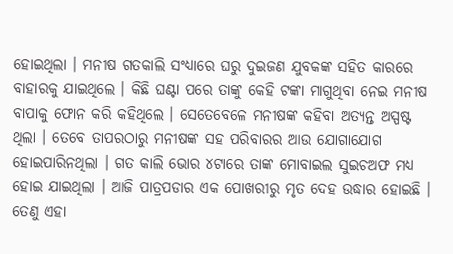ହୋଇଥିଲା । ମନୀଷ ଗତକାଲି ସଂଧ୍ୟାରେ ଘରୁ ଦୁଇଜଣ ଯୁବକଙ୍କ ସହିତ କାରରେ ବାହାରକୁ ଯାଇଥିଲେ । କିଛି ଘଣ୍ଟା ପରେ ତାଙ୍କୁ କେହି ଟଙ୍କା ମାଗୁଥିବା ନେଇ ମନୀଷ ବାପାକୁ ଫୋନ କରି କହିଥିଲେ । ସେତେବେଳେ ମନୀଷଙ୍କ କହିବା ଅତ୍ୟନ୍ତ ଅସ୍ପଷ୍ଟ ଥିଲା । ତେବେ ତାପରଠାରୁ ମନୀଷଙ୍କ ସହ ପରିବାରର ଆଉ ଯୋଗାଯୋଗ ହୋଇପାରିନଥିଲା । ଗତ କାଲି ଭୋର ୪ଟାରେ ତାଙ୍କ ମୋବାଇଲ ସୁଇଚଅଫ ମଧ୍ୟ ହୋଇ ଯାଇଥିଲା । ଆଜି ପାତ୍ରପଡାର ଏକ ପୋଖରୀରୁ ମୃତ ଦେହ ଉଦ୍ଧାର ହୋଇଛି । ତେଣୁ ଏହା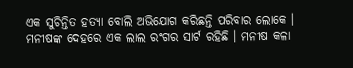ଏକ ସୁଚିନ୍ତିତ ହତ୍ୟା ବୋଲି ଅଭିଯୋଗ କରିଛନ୍ତି ପରିବାର ଲୋକେ ।
ମନୀଷଙ୍କ ଦେହରେ ଏକ ଲାଲ ରଂଗର ସାର୍ଟ ରହିଛି । ମନୀଷ କଳା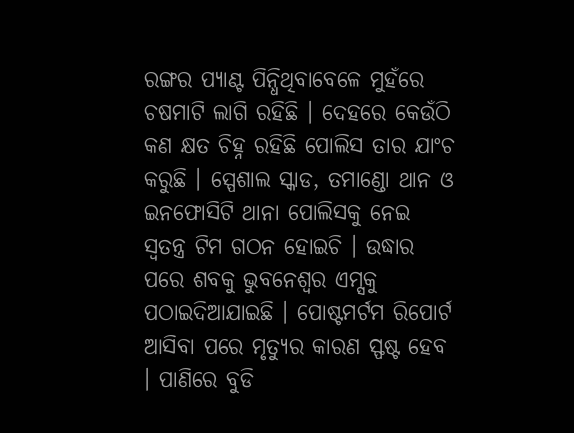ରଙ୍ଗର ପ୍ୟାଣ୍ଟ ପିନ୍ଧିଥିବାବେଳେ ମୁହଁରେ ଚଷମାଟି ଲାଗି ରହିଛି । ଦେହରେ କେଉଁଠି କଣ କ୍ଷତ ଚିହ୍ନ ରହିଛି ପୋଲିସ ତାର ଯାଂଚ କରୁଛି । ସ୍ପେଶାଲ ସ୍କାଡ, ତମାଣ୍ଡୋ ଥାନ ଓ ଇନଫୋସିଟି ଥାନା ପୋଲିସକୁ ନେଇ ସ୍ବତନ୍ତ୍ର ଟିମ ଗଠନ ହୋଇଚି । ଉଦ୍ଧାର ପରେ ଶବକୁ ଭୁବନେଶ୍ବର ଏମ୍ସକୁ ପଠାଇଦିଆଯାଇଛି । ପୋଷ୍ଟମର୍ଟମ ରିପୋର୍ଟ ଆସିବା ପରେ ମୃତ୍ୟୁର କାରଣ ସ୍ଫଷ୍ଟ ହେବ । ପାଣିରେ ବୁଡି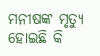ମନୀଷଙ୍କ ମୃତ୍ୟୁ ହୋଇଛି କି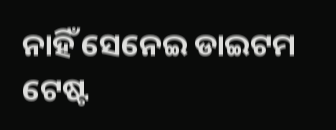ନାହିଁ ସେନେଇ ଡାଇଟମ ଟେଷ୍ଟ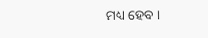ମଧ୍ୟ ହେବ ।